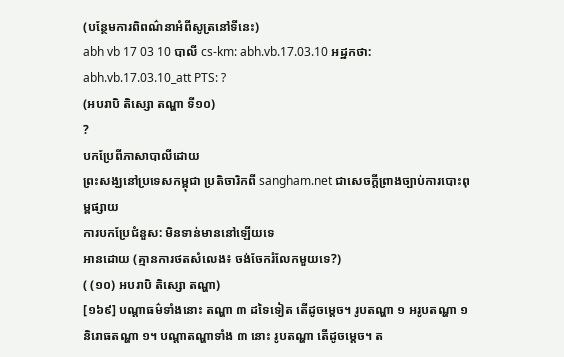(បន្ថែមការពិពណ៌នាអំពីសូត្រនៅទីនេះ)
abh vb 17 03 10 បាលី cs-km: abh.vb.17.03.10 អដ្ឋកថា: abh.vb.17.03.10_att PTS: ?
(អបរាបិ តិស្សោ តណ្ហា ទី១០)
?
បកប្រែពីភាសាបាលីដោយ
ព្រះសង្ឃនៅប្រទេសកម្ពុជា ប្រតិចារិកពី sangham.net ជាសេចក្តីព្រាងច្បាប់ការបោះពុម្ពផ្សាយ
ការបកប្រែជំនួស: មិនទាន់មាននៅឡើយទេ
អានដោយ (គ្មានការថតសំលេង៖ ចង់ចែករំលែកមួយទេ?)
( (១០) អបរាបិ តិស្សោ តណ្ហា)
[១៦៩] បណ្តាធម៌ទាំងនោះ តណ្ហា ៣ ដទៃទៀត តើដូចម្តេច។ រូបតណ្ហា ១ អរូបតណ្ហា ១ និរោធតណ្ហា ១។ បណ្តាតណ្ហាទាំង ៣ នោះ រូបតណ្ហា តើដូចម្តេច។ ត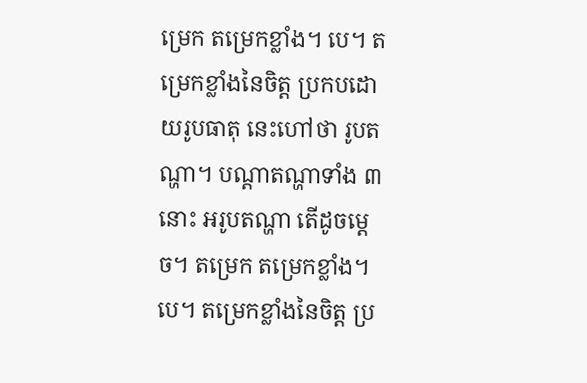ម្រេក តម្រេកខ្លាំង។ បេ។ តម្រេកខ្លាំងនៃចិត្ត ប្រកបដោយរូបធាតុ នេះហៅថា រូបតណ្ហា។ បណ្តាតណ្ហាទាំង ៣ នោះ អរូបតណ្ហា តើដូចម្តេច។ តម្រេក តម្រេកខ្លាំង។ បេ។ តម្រេកខ្លាំងនៃចិត្ត ប្រ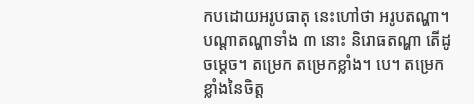កបដោយអរូបធាតុ នេះហៅថា អរូបតណ្ហា។ បណ្តាតណ្ហាទាំង ៣ នោះ និរោធតណ្ហា តើដូចម្តេច។ តម្រេក តម្រេកខ្លាំង។ បេ។ តម្រេកខ្លាំងនៃចិត្ត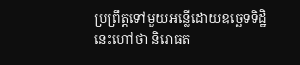ប្រព្រឹត្តទៅមួយអន្លើដោយឧច្ឆេទទិដ្ឋិ នេះហៅថា និរោធត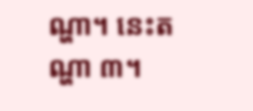ណ្ហា។ នេះតណ្ហា ៣។